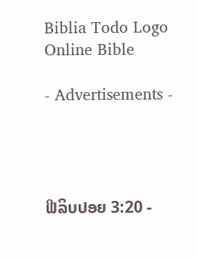Biblia Todo Logo
Online Bible

- Advertisements -




ຟີລິບປອຍ 3:20 -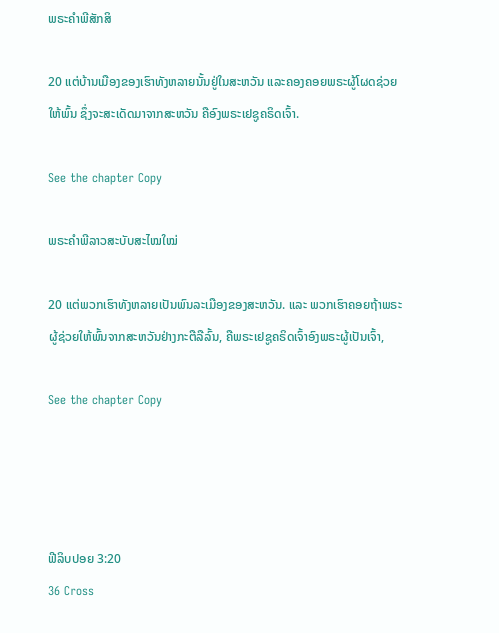ພຣະຄຳພີສັກສິ

20 ແຕ່ບ້ານເມືອງຂອງເຮົາທັງຫລາຍນັ້ນຢູ່ໃນສະຫວັນ ແລະຄອງຄອຍພຣະຜູ້ໂຜດຊ່ວຍໃຫ້ພົ້ນ ຊຶ່ງຈະສະເດັດມາຈາກສະຫວັນ ຄືອົງພຣະເຢຊູຄຣິດເຈົ້າ.

See the chapter Copy

ພຣະຄຳພີລາວສະບັບສະໄໝໃໝ່

20 ແຕ່ພວກເຮົາທັງຫລາຍເປັນພົນລະເມືອງຂອງສະຫວັນ. ແລະ ພວກເຮົາຄອຍຖ້າພຣະຜູ້ຊ່ວຍໃຫ້ພົ້ນຈາກສະຫວັນຢ່າງກະຕືລືລົ້ນ, ຄືພຣະເຢຊູຄຣິດເຈົ້າອົງພຣະຜູ້ເປັນເຈົ້າ,

See the chapter Copy




ຟີລິບປອຍ 3:20
36 Cross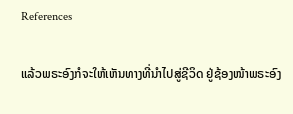References

ແລ້ວພຣະອົງກໍຈະໃຫ້ເຫັນທາງທີ່ນຳໄປສູ່ຊີວິດ ຢູ່ຊ້ອງໜ້າພຣະອົງ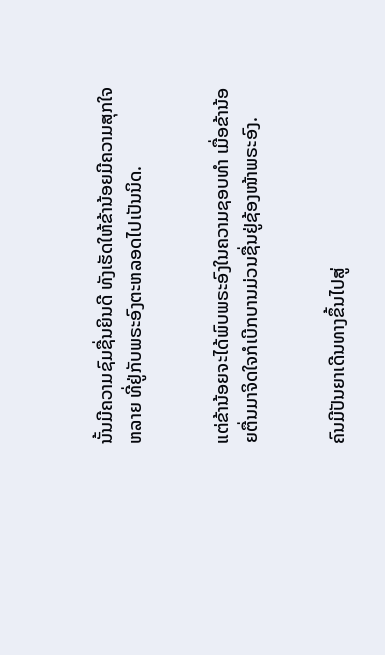ນັ້ນມີຄວາມຊົມຊື່ນຍິນດີ ທັງເຮັດໃຫ້ຂ້ານ້ອຍມີຄວາມສຸກໃຈຫລາຍ ທີ່ຢູ່ກັບພຣະອົງຕະຫລອດໄປເປັນນິດ.


ແຕ່ຂ້ານ້ອຍຈະໄດ້ພົບພຣະອົງໃນຄວາມຊອບທຳ ເມື່ອຂ້ານ້ອຍຕື່ນມາຈິດໃຈກໍເບີກບານມ່ວນຊື່ນຢູ່ຊ້ອງໜ້າພຣະອົງ.


ຄົນມີປັນຍາເດີນທາງຂຶ້ນໄປສູ່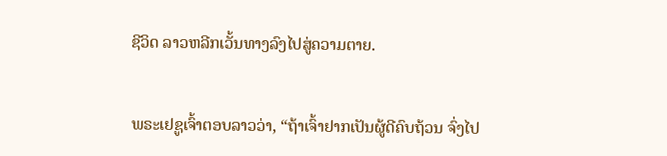ຊີວິດ ລາວຫລີກເວັ້ນທາງລົງໄປສູ່ຄວາມຕາຍ.


ພຣະເຢຊູເຈົ້າຕອບລາວວ່າ, “ຖ້າເຈົ້າຢາກເປັນຜູ້ດີຄົບຖ້ວນ ຈົ່ງໄປ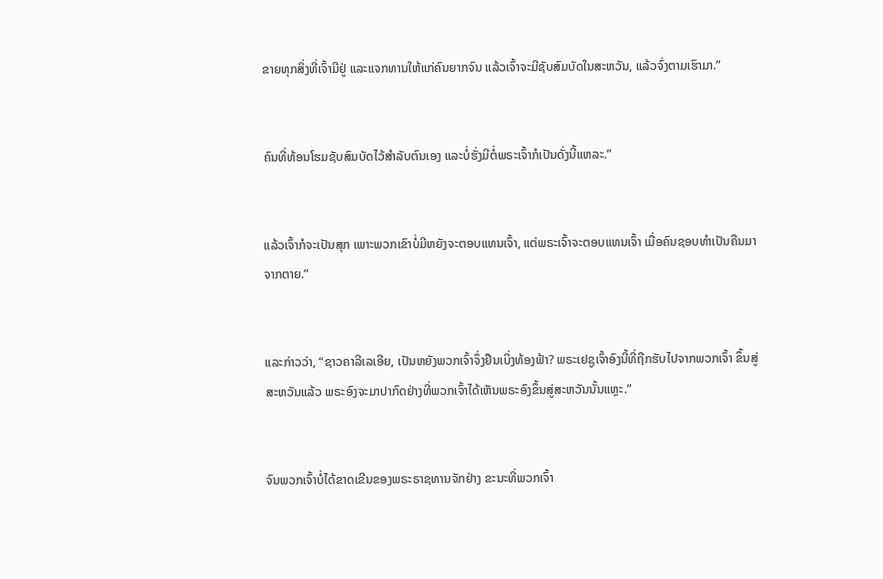ຂາຍທຸກສິ່ງທີ່ເຈົ້າມີຢູ່ ແລະແຈກທານໃຫ້ແກ່ຄົນຍາກຈົນ ແລ້ວເຈົ້າຈະມີຊັບສົມບັດໃນສະຫວັນ, ແລ້ວຈົ່ງຕາມເຮົາມາ.”


ຄົນທີ່ທ້ອນໂຮມຊັບສົມບັດໄວ້ສຳລັບຕົນເອງ ແລະບໍ່ຮັ່ງມີຕໍ່ພຣະເຈົ້າກໍເປັນດັ່ງນີ້ແຫລະ.”


ແລ້ວເຈົ້າກໍຈະເປັນສຸກ ເພາະພວກເຂົາບໍ່ມີຫຍັງຈະຕອບແທນເຈົ້າ, ແຕ່ພຣະເຈົ້າຈະຕອບແທນເຈົ້າ ເມື່ອຄົນຊອບທຳເປັນຄືນມາຈາກຕາຍ.”


ແລະກ່າວວ່າ, “ຊາວຄາລີເລເອີຍ, ເປັນຫຍັງພວກເຈົ້າຈຶ່ງຢືນເບິ່ງທ້ອງຟ້າ? ພຣະເຢຊູເຈົ້າອົງນີ້ທີ່ຖືກຮັບໄປຈາກພວກເຈົ້າ ຂຶ້ນສູ່ສະຫວັນແລ້ວ ພຣະອົງຈະມາປາກົດຢ່າງທີ່ພວກເຈົ້າໄດ້ເຫັນພຣະອົງຂຶ້ນສູ່ສະຫວັນນັ້ນແຫຼະ.”


ຈົນພວກເຈົ້າບໍ່ໄດ້ຂາດເຂີນຂອງພຣະຣາຊທານຈັກຢ່າງ ຂະນະທີ່ພວກເຈົ້າ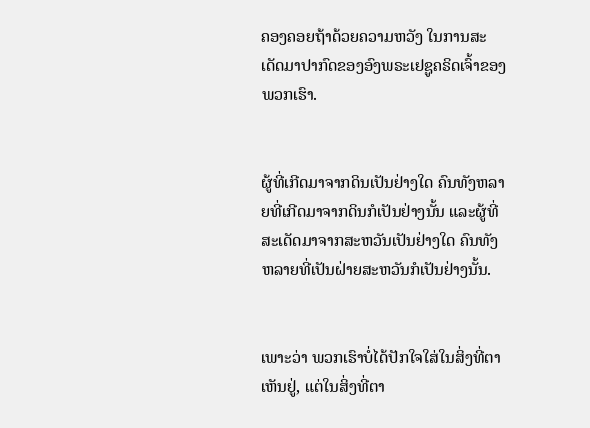ຄອງຄອຍຖ້າດ້ວຍຄວາມຫວັງ ໃນການສະເດັດມາປາກົດຂອງອົງພຣະເຢຊູຄຣິດເຈົ້າຂອງພວກເຮົາ.


ຜູ້ທີ່ເກີດມາຈາກດິນເປັນຢ່າງໃດ ຄົນທັງຫລາຍທີ່ເກີດມາຈາກດິນກໍເປັນຢ່າງນັ້ນ ແລະຜູ້ທີ່ສະເດັດມາຈາກສະຫວັນເປັນຢ່າງໃດ ຄົນທັງຫລາຍທີ່ເປັນຝ່າຍສະຫວັນກໍເປັນຢ່າງນັ້ນ.


ເພາະວ່າ ພວກເຮົາບໍ່ໄດ້ປັກໃຈໃສ່ໃນສິ່ງທີ່ຕາເຫັນຢູ່, ແຕ່ໃນສິ່ງທີ່ຕາ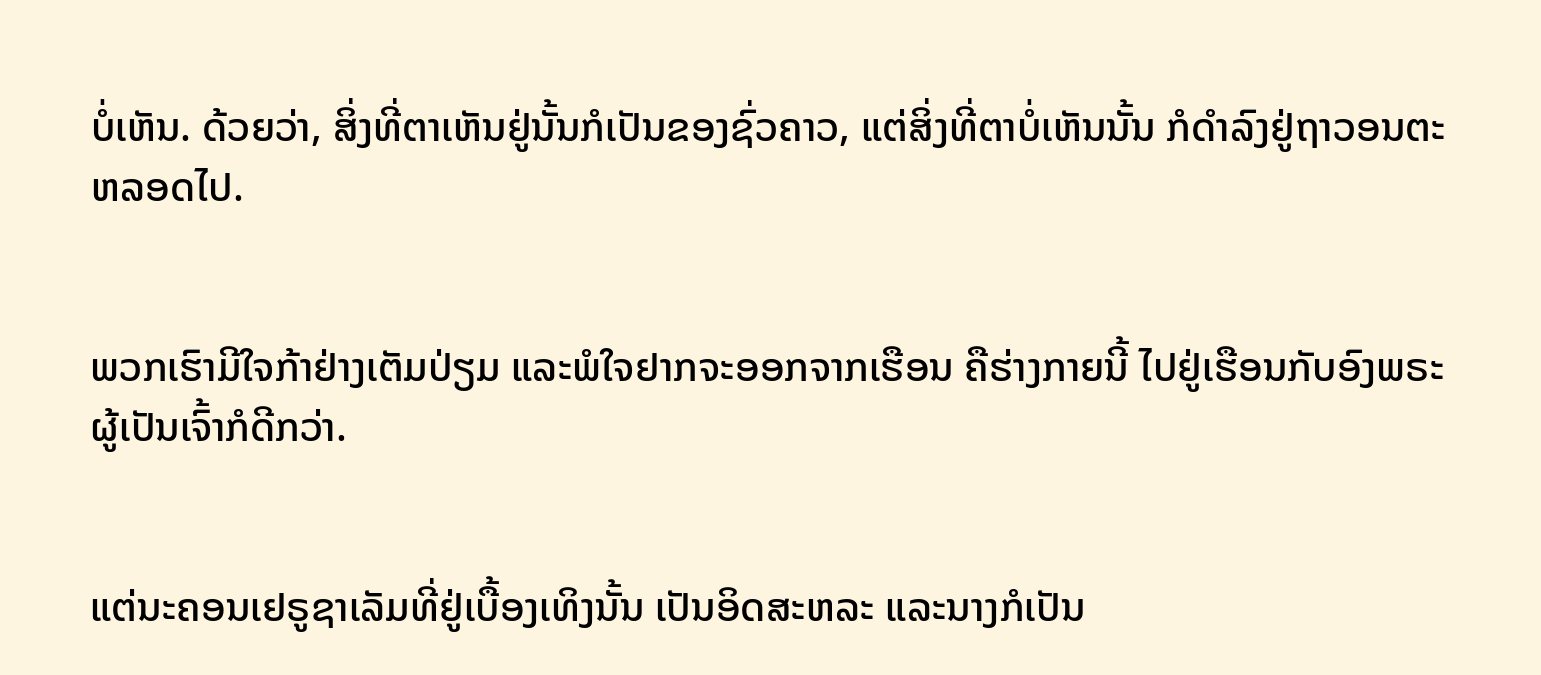ບໍ່ເຫັນ. ດ້ວຍວ່າ, ສິ່ງທີ່ຕາເຫັນຢູ່ນັ້ນກໍເປັນຂອງຊົ່ວຄາວ, ແຕ່ສິ່ງທີ່ຕາບໍ່ເຫັນນັ້ນ ກໍດຳລົງຢູ່ຖາວອນຕະຫລອດໄປ.


ພວກເຮົາມີໃຈກ້າຢ່າງເຕັມປ່ຽມ ແລະພໍໃຈຢາກຈະອອກຈາກເຮືອນ ຄືຮ່າງກາຍນີ້ ໄປຢູ່ເຮືອນກັບອົງພຣະຜູ້ເປັນເຈົ້າກໍດີກວ່າ.


ແຕ່ນະຄອນເຢຣູຊາເລັມທີ່ຢູ່ເບື້ອງເທິງນັ້ນ ເປັນອິດສະຫລະ ແລະນາງກໍເປັນ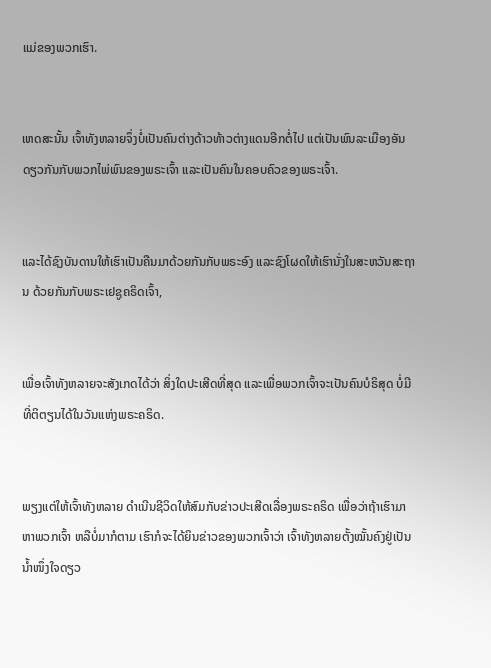ແມ່ຂອງພວກເຮົາ.


ເຫດສະນັ້ນ ເຈົ້າທັງຫລາຍຈຶ່ງບໍ່ເປັນຄົນຕ່າງດ້າວທ້າວຕ່າງແດນອີກຕໍ່ໄປ ແຕ່ເປັນພົນລະເມືອງອັນດຽວກັນກັບພວກໄພ່ພົນຂອງພຣະເຈົ້າ ແລະເປັນຄົນໃນຄອບຄົວຂອງພຣະເຈົ້າ.


ແລະໄດ້ຊົງບັນດານໃຫ້ເຮົາເປັນຄືນມາດ້ວຍກັນກັບພຣະອົງ ແລະຊົງໂຜດໃຫ້ເຮົານັ່ງໃນສະຫວັນສະຖານ ດ້ວຍກັນກັບພຣະເຢຊູຄຣິດເຈົ້າ,


ເພື່ອເຈົ້າທັງຫລາຍຈະສັງເກດໄດ້ວ່າ ສິ່ງໃດປະເສີດທີ່ສຸດ ແລະເພື່ອພວກເຈົ້າຈະເປັນຄົນບໍຣິສຸດ ບໍ່ມີທີ່ຕິຕຽນໄດ້ໃນວັນແຫ່ງພຣະຄຣິດ.


ພຽງແຕ່ໃຫ້ເຈົ້າທັງຫລາຍ ດຳເນີນຊີວິດໃຫ້ສົມກັບຂ່າວປະເສີດເລື່ອງພຣະຄຣິດ ເພື່ອວ່າຖ້າເຮົາມາຫາພວກເຈົ້າ ຫລືບໍ່ມາກໍຕາມ ເຮົາກໍຈະໄດ້ຍິນຂ່າວຂອງພວກເຈົ້າວ່າ ເຈົ້າທັງຫລາຍຕັ້ງໝັ້ນຄົງຢູ່ເປັນນໍ້າໜຶ່ງໃຈດຽວ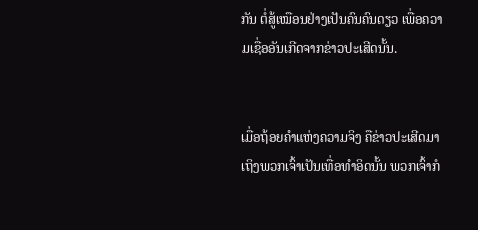ກັນ ຕໍ່ສູ້ເໝືອນຢ່າງເປັນຄົນຄົນດຽວ ເພື່ອຄວາມເຊື່ອອັນເກີດຈາກຂ່າວປະເສີດນັ້ນ.


ເມື່ອຖ້ອຍຄຳແຫ່ງຄວາມຈິງ ຄືຂ່າວປະເສີດມາເຖິງພວກເຈົ້າເປັນເທື່ອທຳອິດນັ້ນ ພວກເຈົ້າກໍ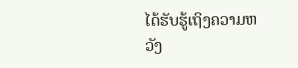ໄດ້ຮັບຮູ້ເຖິງຄວາມຫວັງ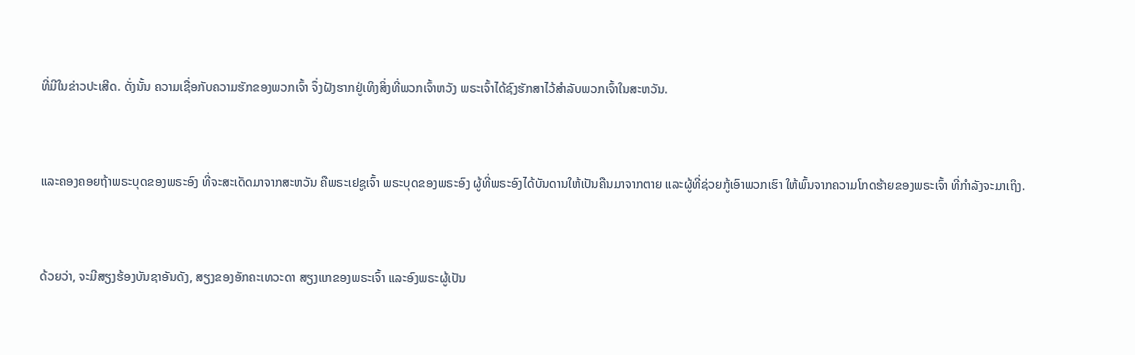ທີ່ມີໃນຂ່າວປະເສີດ. ດັ່ງນັ້ນ ຄວາມເຊື່ອກັບຄວາມຮັກຂອງພວກເຈົ້າ ຈຶ່ງຝັງຮາກຢູ່ເທິງສິ່ງທີ່ພວກເຈົ້າຫວັງ ພຣະເຈົ້າໄດ້ຊົງຮັກສາໄວ້ສຳລັບພວກເຈົ້າໃນສະຫວັນ.


ແລະຄອງຄອຍຖ້າພຣະບຸດຂອງພຣະອົງ ທີ່ຈະສະເດັດມາຈາກສະຫວັນ ຄືພຣະເຢຊູເຈົ້າ ພຣະບຸດຂອງພຣະອົງ ຜູ້ທີ່ພຣະອົງໄດ້ບັນດານໃຫ້ເປັນຄືນມາຈາກຕາຍ ແລະຜູ້ທີ່ຊ່ວຍກູ້ເອົາພວກເຮົາ ໃຫ້ພົ້ນຈາກຄວາມໂກດຮ້າຍຂອງພຣະເຈົ້າ ທີ່ກຳລັງຈະມາເຖິງ.


ດ້ວຍວ່າ, ຈະມີສຽງຮ້ອງບັນຊາອັນດັງ, ສຽງຂອງອັກຄະເທວະດາ ສຽງແກຂອງພຣະເຈົ້າ ແລະອົງພຣະຜູ້ເປັນ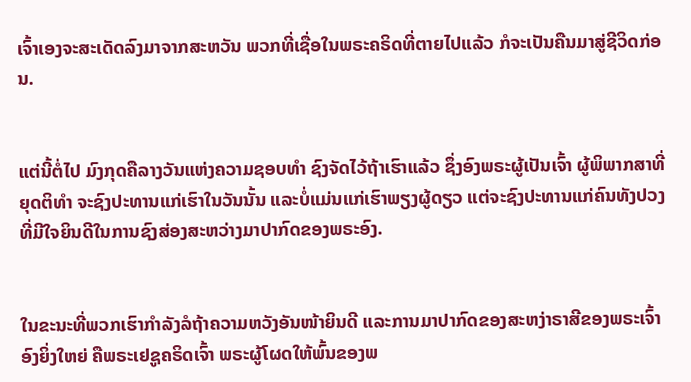ເຈົ້າເອງຈະສະເດັດລົງມາຈາກສະຫວັນ ພວກທີ່ເຊື່ອໃນພຣະຄຣິດທີ່ຕາຍໄປແລ້ວ ກໍຈະເປັນຄືນມາສູ່ຊີວິດກ່ອນ.


ແຕ່ນີ້ຕໍ່ໄປ ມົງກຸດຄືລາງວັນແຫ່ງຄວາມຊອບທຳ ຊົງຈັດໄວ້ຖ້າເຮົາແລ້ວ ຊຶ່ງອົງພຣະຜູ້ເປັນເຈົ້າ ຜູ້ພິພາກສາທີ່ຍຸດຕິທຳ ຈະຊົງປະທານແກ່ເຮົາໃນວັນນັ້ນ ແລະບໍ່ແມ່ນແກ່ເຮົາພຽງຜູ້ດຽວ ແຕ່ຈະຊົງປະທານແກ່ຄົນທັງປວງ ທີ່ມີໃຈຍິນດີໃນການຊົງສ່ອງສະຫວ່າງມາປາກົດຂອງພຣະອົງ.


ໃນຂະນະທີ່ພວກເຮົາກຳລັງລໍຖ້າຄວາມຫວັງອັນໜ້າຍິນດີ ແລະການມາປາກົດຂອງສະຫງ່າຣາສີຂອງພຣະເຈົ້າອົງຍິ່ງໃຫຍ່ ຄືພຣະເຢຊູຄຣິດເຈົ້າ ພຣະຜູ້ໂຜດໃຫ້ພົ້ນຂອງພ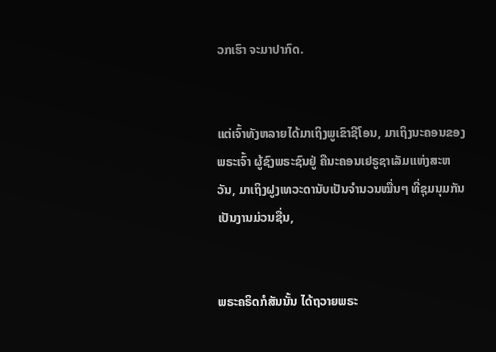ວກເຮົາ ຈະມາປາກົດ.


ແຕ່ເຈົ້າທັງຫລາຍໄດ້ມາເຖິງພູເຂົາຊີໂອນ, ມາເຖິງນະຄອນຂອງພຣະເຈົ້າ ຜູ້ຊົງພຣະຊົນຢູ່ ຄືນະຄອນເຢຣູຊາເລັມແຫ່ງສະຫວັນ, ມາເຖິງຝູງເທວະດານັບເປັນຈຳນວນໝື່ນໆ ທີ່ຊຸມນຸມກັນເປັນງານມ່ວນຊື່ນ,


ພຣະຄຣິດກໍສັນນັ້ນ ໄດ້ຖວາຍພຣະ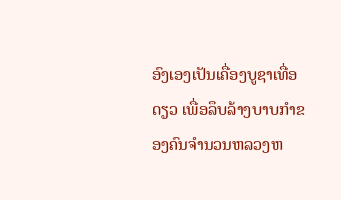ອົງເອງເປັນເຄື່ອງບູຊາເທື່ອດຽວ ເພື່ອລຶບລ້າງບາບກຳຂອງຄົນຈຳນວນຫລວງຫ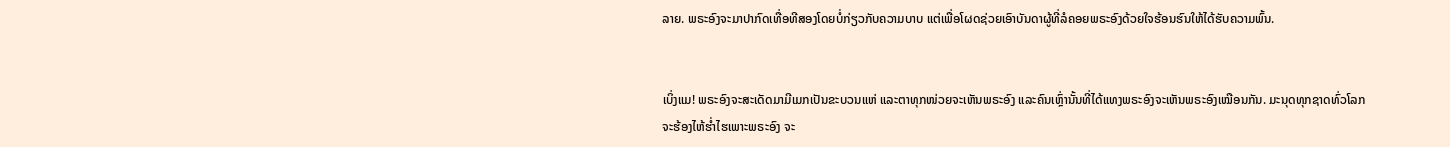ລາຍ. ພຣະອົງຈະມາປາກົດເທື່ອທີສອງໂດຍບໍ່ກ່ຽວກັບຄວາມບາບ ແຕ່ເພື່ອໂຜດຊ່ວຍເອົາບັນດາຜູ້ທີ່ລໍຄອຍພຣະອົງດ້ວຍໃຈຮ້ອນຮົນໃຫ້ໄດ້ຮັບຄວາມພົ້ນ.


ເບິ່ງແມ! ພຣະອົງຈະສະເດັດມາມີເມກເປັນຂະບວນແຫ່ ແລະຕາທຸກໜ່ວຍຈະເຫັນພຣະອົງ ແລະຄົນເຫຼົ່ານັ້ນທີ່ໄດ້ແທງພຣະອົງຈະເຫັນພຣະອົງເໝືອນກັນ. ມະນຸດທຸກຊາດທົ່ວໂລກຈະຮ້ອງໄຫ້ຮໍ່າໄຮເພາະພຣະອົງ ຈະ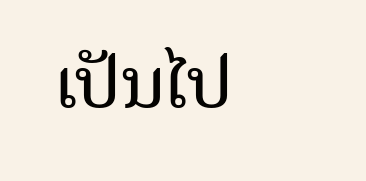ເປັນໄປ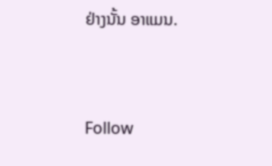ຢ່າງນັ້ນ ອາແມນ.


Follow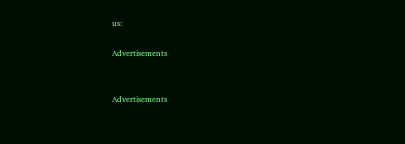us:

Advertisements


Advertisements